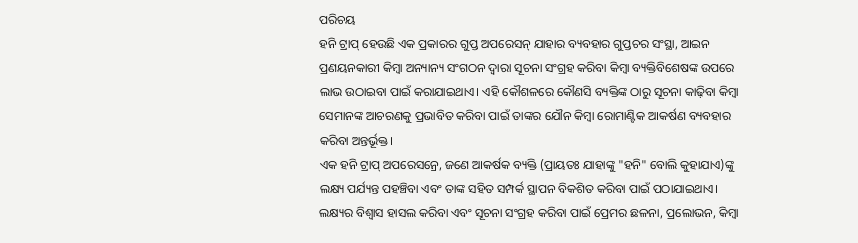ପରିଚୟ
ହନି ଟ୍ରାପ୍ ହେଉଛି ଏକ ପ୍ରକାରର ଗୁପ୍ତ ଅପରେସନ୍ ଯାହାର ବ୍ୟବହାର ଗୁପ୍ତଚର ସଂସ୍ଥା, ଆଇନ ପ୍ରଣୟନକାରୀ କିମ୍ବା ଅନ୍ୟାନ୍ୟ ସଂଗଠନ ଦ୍ୱାରା ସୂଚନା ସଂଗ୍ରହ କରିବା କିମ୍ବା ବ୍ୟକ୍ତିବିଶେଷଙ୍କ ଉପରେ ଲାଭ ଉଠାଇବା ପାଇଁ କରାଯାଇଥାଏ। ଏହି କୌଶଳରେ କୌଣସି ବ୍ୟକ୍ତିଙ୍କ ଠାରୁ ସୂଚନା କାଢ଼ିବା କିମ୍ବା ସେମାନଙ୍କ ଆଚରଣକୁ ପ୍ରଭାବିତ କରିବା ପାଇଁ ତାଙ୍କର ଯୌନ କିମ୍ବା ରୋମାଣ୍ଟିକ ଆକର୍ଷଣ ବ୍ୟବହାର କରିବା ଅନ୍ତର୍ଭୂକ୍ତ।
ଏକ ହନି ଟ୍ରାପ୍ ଅପରେସନ୍ରେ, ଜଣେ ଆକର୍ଷକ ବ୍ୟକ୍ତି (ପ୍ରାୟତଃ ଯାହାଙ୍କୁ "ହନି" ବୋଲି କୁହାଯାଏ)ଙ୍କୁ ଲକ୍ଷ୍ୟ ପର୍ଯ୍ୟନ୍ତ ପହଞ୍ଚିବା ଏବଂ ତାଙ୍କ ସହିତ ସମ୍ପର୍କ ସ୍ଥାପନ ବିକଶିତ କରିବା ପାଇଁ ପଠାଯାଇଥାଏ। ଲକ୍ଷ୍ୟର ବିଶ୍ୱାସ ହାସଲ କରିବା ଏବଂ ସୂଚନା ସଂଗ୍ରହ କରିବା ପାଇଁ ପ୍ରେମର ଛଳନା, ପ୍ରଲୋଭନ, କିମ୍ବା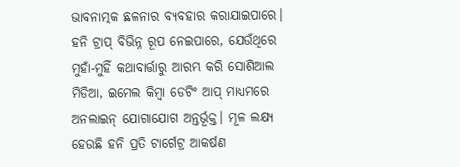ଭାବନାତ୍ମକ ଛଳନାର ବ୍ୟବହାର କରାଯାଇପାରେ।
ହନି ଟ୍ରାପ୍ ବିଭିନ୍ନ ରୂପ ନେଇପାରେ, ଯେଉଁଥିରେ ମୁହାଁ-ମୁହିଁ କଥାବାର୍ତ୍ତାରୁ ଆରମ୍ଭ କରି ସୋଶିଆଲ ମିଡିଆ, ଇମେଲ କିମ୍ବା ଡେଟିଂ ଆପ୍ ମାଧ୍ୟମରେ ଅନଲାଇନ୍ ଯୋଗାଯୋଗ ଅନ୍ତର୍ଭୂକ୍ତ। ମୂଳ ଲକ୍ଷ୍ୟ ହେଉଛି ହନି ପ୍ରତି ଟାର୍ଗେଟ୍ର ଆକର୍ଷଣ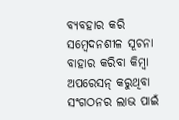ବ୍ୟବହାର କରି ସମ୍ବେଦନଶୀଳ ସୂଚନା ବାହାର କରିବା କିମ୍ବା ଅପରେସନ୍ କରୁଥିବା ସଂଗଠନର ଲାଭ ପାଇଁ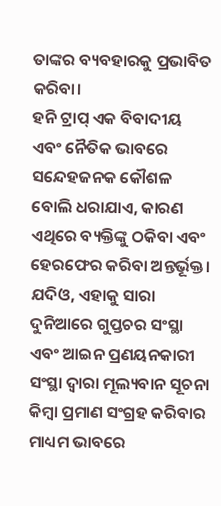ତାଙ୍କର ବ୍ୟବହାରକୁ ପ୍ରଭାବିତ କରିବା।
ହନି ଟ୍ରାପ୍ ଏକ ବିବାଦୀୟ ଏବଂ ନୈତିକ ଭାବରେ ସନ୍ଦେହଜନକ କୌଶଳ ବୋଲି ଧରାଯାଏ, କାରଣ ଏଥିରେ ବ୍ୟକ୍ତିଙ୍କୁ ଠକିବା ଏବଂ ହେରଫେର କରିବା ଅନ୍ତର୍ଭୂକ୍ତ। ଯଦିଓ, ଏହାକୁ ସାରା ଦୁନିଆରେ ଗୁପ୍ତଚର ସଂସ୍ଥା ଏବଂ ଆଇନ ପ୍ରଣୟନକାରୀ ସଂସ୍ଥା ଦ୍ୱାରା ମୂଲ୍ୟବାନ ସୂଚନା କିମ୍ବା ପ୍ରମାଣ ସଂଗ୍ରହ କରିବାର ମାଧ୍ୟମ ଭାବରେ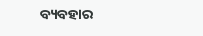ବ୍ୟବହାର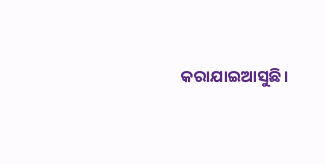କରାଯାଇଆସୁଛି।